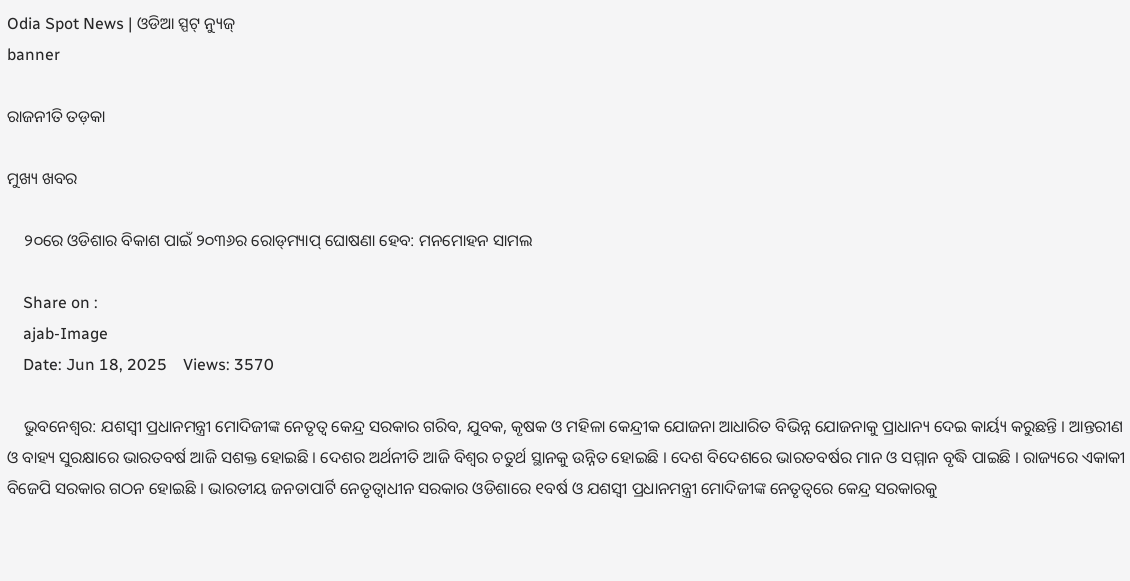Odia Spot News | ଓଡିଆ ସ୍ପଟ୍ ନ୍ୟୁଜ୍
banner

ରାଜନୀତି ତଡ଼କା

ମୁଖ୍ୟ ଖବର

    ୨୦ରେ ଓଡିଶାର ବିକାଶ ପାଇଁ ୨୦୩୬ର ରୋଡ୍‌ମ୍ୟାପ୍ ଘୋଷଣା ହେବ: ମନମୋହନ ସାମଲ

    Share on :
    ajab-Image
    Date: Jun 18, 2025    Views: 3570

    ଭୁବନେଶ୍ୱର: ଯଶସ୍ୱୀ ପ୍ରଧାନମନ୍ତ୍ରୀ ମୋଦିଜୀଙ୍କ ନେତୃତ୍ୱ କେନ୍ଦ୍ର ସରକାର ଗରିବ, ଯୁବକ, କୃଷକ ଓ ମହିଳା କେନ୍ଦ୍ରୀକ ଯୋଜନା ଆଧାରିତ ବିଭିନ୍ନ ଯୋଜନାକୁ ପ୍ରାଧାନ୍ୟ ଦେଇ କାର୍ୟ୍ୟ କରୁଛନ୍ତି । ଆନ୍ତରୀଣ ଓ ବାହ୍ୟ ସୁରକ୍ଷାରେ ଭାରତବର୍ଷ ଆଜି ସଶକ୍ତ ହୋଇଛି । ଦେଶର ଅର୍ଥନୀତି ଆଜି ବିଶ୍ୱର ଚତୁର୍ଥ ସ୍ଥାନକୁ ଉନ୍ନିତ ହୋଇଛି । ଦେଶ ବିଦେଶରେ ଭାରତବର୍ଷର ମାନ ଓ ସମ୍ମାନ ବୃଦ୍ଧି ପାଇଛି । ରାଜ୍ୟରେ ଏକାକୀ ବିଜେପି ସରକାର ଗଠନ ହୋଇଛି । ଭାରତୀୟ ଜନତାପାର୍ଟି ନେତୃତ୍ୱାଧୀନ ସରକାର ଓଡିଶାରେ ୧ବର୍ଷ ଓ ଯଶସ୍ୱୀ ପ୍ରଧାନମନ୍ତ୍ରୀ ମୋଦିଜୀଙ୍କ ନେତୃତ୍ୱରେ କେନ୍ଦ୍ର ସରକାରକୁ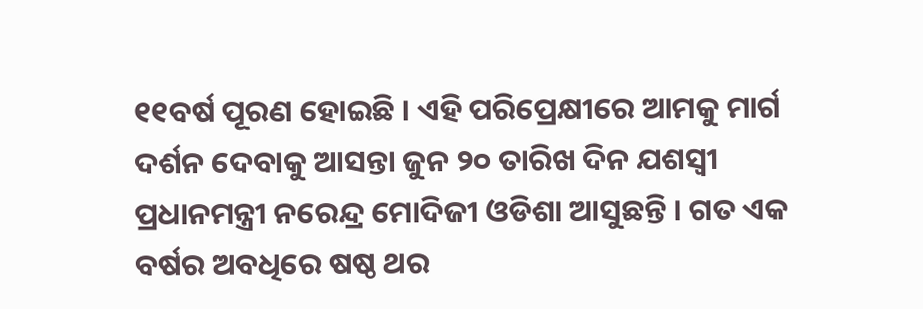୧୧ବର୍ଷ ପୂରଣ ହୋଇଛି । ଏହି ପରିପ୍ରେକ୍ଷୀରେ ଆମକୁ ମାର୍ଗ ଦର୍ଶନ ଦେବାକୁ ଆସନ୍ତା ଜୁନ ୨୦ ତାରିଖ ଦିନ ଯଶସ୍ୱୀ ପ୍ରଧାନମନ୍ତ୍ରୀ ନରେନ୍ଦ୍ର ମୋଦିଜୀ ଓଡିଶା ଆସୁଛନ୍ତି । ଗତ ଏକ ବର୍ଷର ଅବଧିରେ ଷଷ୍ଠ ଥର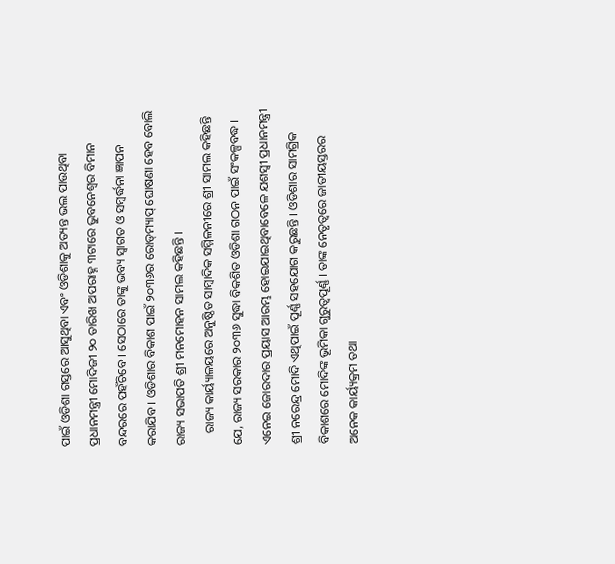ପାଇଁ ଓଡିଶା ଗସ୍ତରେ ଆସୁଥିବା ଏବଂ ଓଡିଶାକୁ ଅତ୍ୟନ୍ତ ଭଲ ପାଉଥିବା ପ୍ରଧାନମନ୍ତ୍ରୀ ମୋଦିଜୀ ୨୦ ତାରିଖ ଅପରାହ୍ନ ୩ଟାରେ ଭୁବନେଶ୍ୱର ବିମାନ ବନ୍ଦରରେ ପହଁଚିବେ । ସେଠାରେ ତାଙ୍କୁ ଭବ୍ୟ ସ୍ୱାଗତ ଓ ସମ୍ବର୍ଦ୍ଧନା ଜ୍ଞାପନ କରାଯିବ । ଓଡିଶାର ବିକାଶ ପାଇଁ ୨୦୩୬ର ରୋଡ୍‌ମ୍ୟାପ୍ ଘୋଷଣା ହେବ ବୋଲି ରାଜ୍ୟ ସଭାପତି ଶ୍ରୀ ମନମୋହନ ସାମଲ କହିଛନ୍ତି ।
    ରାଜ୍ୟ କାର୍ୟ୍ୟାଳୟରେ ଅନୁଷ୍ଠିତ ସାମ୍ବାଦିକ ସମ୍ମିଳନୀରେ ଶ୍ରୀ ସାମଲ କହିଛନ୍ତି ଯେ, ରାଜ୍ୟ ସରକାର ୨୦୩୬ ସୁଦ୍ଧା ବିକଶିତ ଓଡିଶା ଗଠନ ପାଇଁ ସଂକଳ୍ପବଦ୍ଧ । ଏନେଇ ଜୋରଦାର ପ୍ରୟାସ ଆରମ୍ଭ ହୋଇଯାଇଥିବାବେଳେ ଯଶସ୍ୱୀ ପ୍ରଧାନମନ୍ତ୍ରୀ ଶ୍ରୀ ନରେନ୍ଦ୍ର ମୋଦି ଏଥିପାଇଁ ପୂର୍ଣ୍ଣ ସହଯୋଗ କରୁଛନ୍ତି । ଓଡିଶାର ସାମଗ୍ରିକ ବିକାଶରେ ମୋଦିଙ୍କ ଭୂମିକା ଗୁରୁତ୍ୱପୂର୍ଣ୍ଣ । ତାଙ୍କ ନେତୃତ୍ୱରେ ଜାତୀୟସ୍ତରର ଅନେକ କାର୍ୟ୍ୟକ୍ରମ ତଥା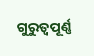ଗୁରୁତ୍ୱପୂର୍ଣ୍ଣ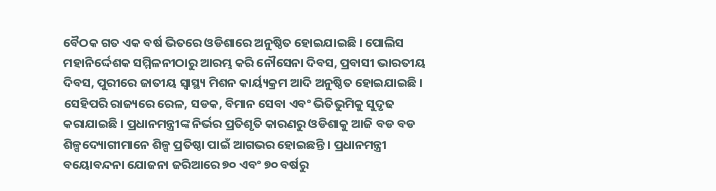ବୈଠକ ଗତ ଏକ ବର୍ଷ ଭିତରେ ଓଡିଶାରେ ଅନୁଷ୍ଠିତ ହୋଇଯାଇଛି । ପୋଲିସ ମହାନିର୍ଦ୍ଦେଶକ ସମ୍ମିଳନୀଠାରୁ ଆରମ୍ଭ କରି ନୌସେନା ଦିବସ, ପ୍ରବାସୀ ଭାରତୀୟ ଦିବସ, ପୁରୀରେ ଜାତୀୟ ସ୍ୱାସ୍ଥ୍ୟ ମିଶନ କାର୍ୟ୍ୟକ୍ରମ ଆଦି ଅନୁଷ୍ଠିତ ହୋଇଯାଇଛି । ସେହିପରି ରାଜ୍ୟରେ ରେଳ, ସଡକ, ବିମାନ ସେବା ଏବଂ ଭିତିଭୁମିକୁ ସୁଦୃଢ କରାଯାଇଛି । ପ୍ରଧାନମନ୍ତ୍ରୀଙ୍କ ନିର୍ଭର ପ୍ରତିଶୃତି କାରଣରୁ ଓଡିଶାକୁ ଆଜି ବଡ ବଡ ଶିଳ୍ପଦ୍ୟୋଗୀମାନେ ଶିଳ୍ପ ପ୍ରତିଷ୍ଠା ପାଇଁ ଆଗଭର ହୋଇଛନ୍ତି । ପ୍ରଧାନମନ୍ତ୍ରୀ ବୟୋବନ୍ଦନା ଯୋଜନା ଜରିଆରେ ୭୦ ଏବଂ ୭୦ ବର୍ଷରୁ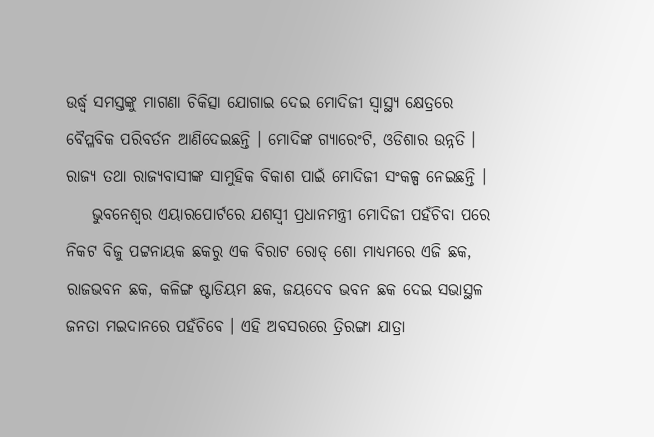ଉର୍ଦ୍ଧ୍ୱ ସମସ୍ତଙ୍କୁ ମାଗଣା ଚିକିତ୍ସା ଯୋଗାଇ ଦେଇ ମୋଦିଜୀ ସ୍ୱାସ୍ଥ୍ୟ କ୍ଷେତ୍ରରେ ବୈପ୍ଳବିକ ପରିବର୍ତନ ଆଣିଦେଇଛନ୍ତି । ମୋଦିଙ୍କ ଗ୍ୟାରେଂଟି, ଓଡିଶାର ଉନ୍ନତି । ରାଜ୍ୟ ତଥା ରାଜ୍ୟବାସୀଙ୍କ ସାମୁହିକ ବିକାଶ ପାଇଁ ମୋଦିଜୀ ସଂକଳ୍ପ ନେଇଛନ୍ତି ।
    ଭୁବନେଶ୍ୱର ଏୟାରପୋର୍ଟରେ ଯଶସ୍ୱୀ ପ୍ରଧାନମନ୍ତ୍ରୀ ମୋଦିଜୀ ପହଁଚିବା ପରେ ନିକଟ ବିଜୁ ପଟ୍ଟନାୟକ ଛକରୁ ଏକ ବିରାଟ ରୋଡ୍ ଶୋ ମାଧ୍ୟମରେ ଏଜି ଛକ, ରାଜଭବନ ଛକ, କଳିଙ୍ଗ ଷ୍ଟାଡିୟମ ଛକ, ଜୟଦେବ ଭବନ ଛକ ଦେଇ ସଭାସ୍ଥଳ ଜନତା ମଇଦାନରେ ପହଁଚିବେ । ଏହି ଅବସରରେ ତ୍ରିରଙ୍ଗା ଯାତ୍ରା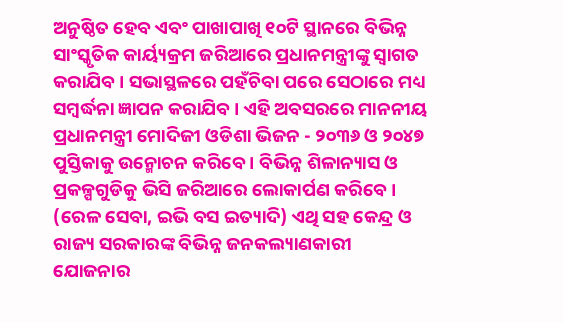ଅନୁଷ୍ଠିତ ହେବ ଏବଂ ପାଖାପାଖି ୧୦ଟି ସ୍ଥାନରେ ବିଭିନ୍ନ ସାଂସ୍କୃତିକ କାର୍ୟ୍ୟକ୍ରମ ଜରିଆରେ ପ୍ରଧାନମନ୍ତ୍ରୀଙ୍କୁ ସ୍ୱାଗତ କରାଯିବ । ସଭାସ୍ଥଳରେ ପହଁଚିବା ପରେ ସେଠାରେ ମଧ୍ୟ ସମ୍ବର୍ଦ୍ଧନା ଜ୍ଞାପନ କରାଯିବ । ଏହି ଅବସରରେ ମାନନୀୟ ପ୍ରଧାନମନ୍ତ୍ରୀ ମୋଦିଜୀ ଓଡିଶା ଭିଜନ - ୨୦୩୬ ଓ ୨୦୪୭ ପୁସ୍ତିକାକୁ ଉନ୍ମୋଚନ କରିବେ । ବିଭିନ୍ନ ଶିଳାନ୍ୟାସ ଓ ପ୍ରକଳ୍ପଗୁଡିକୁ ଭିସି ଜରିଆରେ ଲୋକାର୍ପଣ କରିବେ । (ରେଳ ସେବା, ଇଭି ବସ ଇତ୍ୟାଦି) ଏଥି ସହ କେନ୍ଦ୍ର ଓ ରାଜ୍ୟ ସରକାରଙ୍କ ବିଭିନ୍ନ ଜନକଲ୍ୟାଣକାରୀ ଯୋଜନାର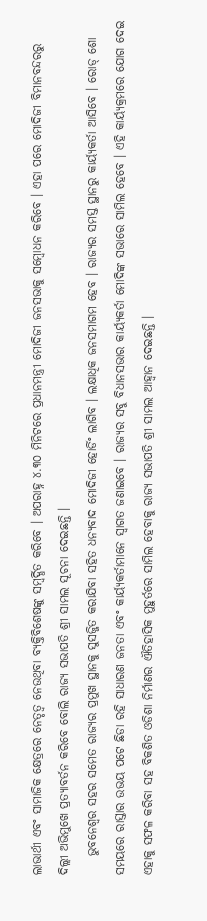ଲାଭାର୍ଥୀ ଏବଂ ସାମାଜିକ କ୍ଷେତ୍ରରେ ନେତୃତ୍ୱ ନେଉଥିବା ବ୍ୟକ୍ତିବିଶେଷଙ୍କୁ ସମ୍ବର୍ଦ୍ଧିତ କରିବେ । ଅପରାହ୍ନ ୪.୩୦ ମିନିଟରେ ପ୍ରଧାନମନ୍ତ୍ରୀ ମୋଦିଜୀ ଜନସଭାକୁ ସମ୍ବୋଧନ କରିବେ । ଏହା ପରେ ମୋଦିଜୀ ବିମାନବନ୍ଦରରୁ ଦିଲ୍ଲୀ ଅଭିମୁଖେ ପ୍ରତ୍ୟାବର୍ତନ କରିବେ ବୋଲି ରାଜ୍ୟ ସଭାପତି ଶ୍ରୀ ସାମଲ ସୂଚନା ଦେଇଛନ୍ତି ।
    ଭୁବନେଶ୍ୱର ସହର ସମେତ ରାଜ୍ୟର ପ୍ରମୁଖ ସ୍ଥାନକୁ ସୁସଜ୍ଜିତ କରାଯିବା ସହିତ ଧନ୍ୟବାଦ ମୋଦିଜୀ ହୋର୍ଡିଂ ଲାଗିବ । ଲକ୍ଷାଧିକ ଜନସମାଗମ ହେବ । ରାଜ୍ୟର ସମସ୍ତ ସ୍ଥାନରୁ କାର୍ୟ୍ୟକର୍ତା ଆସିବେ । ରୋଡ୍ ଶୋ ସମୟରେ ରାସ୍ତାର ଉଭୟ ପଟେ ଛିଡା ରହି ସାଧାରଣ ଜନତା ଏବଂ କାର୍ୟ୍ୟକର୍ତାମାନେ ସ୍ୱାଗତ ଜଣାଇବେ । ରାଜ୍ୟର ସବୁ ବିଧାନସଭାର କାର୍ୟ୍ୟକର୍ତା ମୋଦିଙ୍କ ସଭାରେ ସାମିଲ ହେବେ । ଏହି କାର୍ୟ୍ୟକ୍ରମରେ ଯୋଗ ଦେଇ ଏହାକୁ ସଫଳ କରିବା ସହ ବିକଶିତ ଓଡିଶା ନିର୍ମାଣର ଐତିହାସିକ ମୁହୁର୍ତରେ ସାମିଲ ହେବାକୁ ରାଜ୍ୟ ସଭାପତି ଶ୍ରୀ ସାମଲ ଆହ୍ୱାନ ଦେଇଛନ୍ତି ।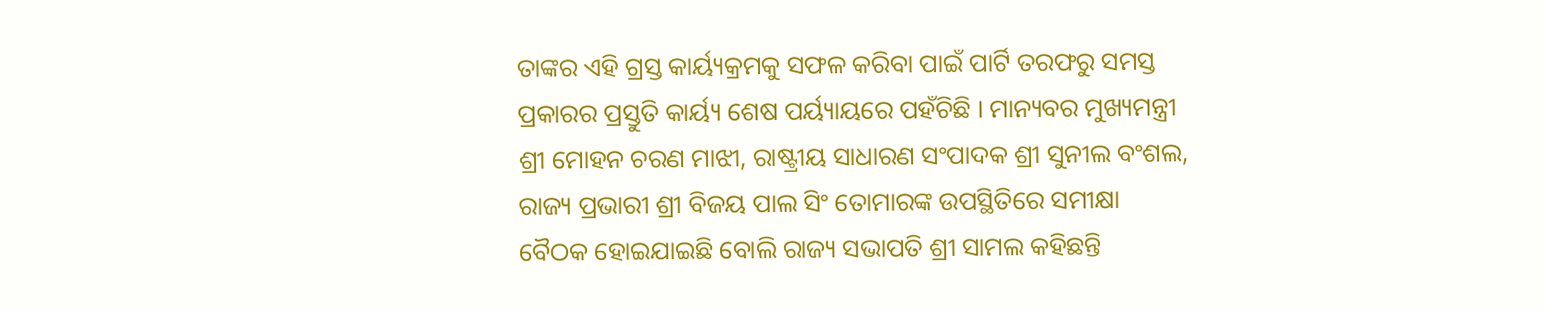ତାଙ୍କର ଏହି ଗ୍ରସ୍ତ କାର୍ୟ୍ୟକ୍ରମକୁ ସଫଳ କରିବା ପାଇଁ ପାର୍ଟି ତରଫରୁ ସମସ୍ତ ପ୍ରକାରର ପ୍ରସ୍ତୁତି କାର୍ୟ୍ୟ ଶେଷ ପର୍ୟ୍ୟାୟରେ ପହଁଚିଛି । ମାନ୍ୟବର ମୁଖ୍ୟମନ୍ତ୍ରୀ ଶ୍ରୀ ମୋହନ ଚରଣ ମାଝୀ, ରାଷ୍ଟ୍ରୀୟ ସାଧାରଣ ସଂପାଦକ ଶ୍ରୀ ସୁନୀଲ ବଂଶଲ, ରାଜ୍ୟ ପ୍ରଭାରୀ ଶ୍ରୀ ବିଜୟ ପାଲ ସିଂ ତୋମାରଙ୍କ ଉପସ୍ଥିତିରେ ସମୀକ୍ଷା ବୈଠକ ହୋଇଯାଇଛି ବୋଲି ରାଜ୍ୟ ସଭାପତି ଶ୍ରୀ ସାମଲ କହିଛନ୍ତି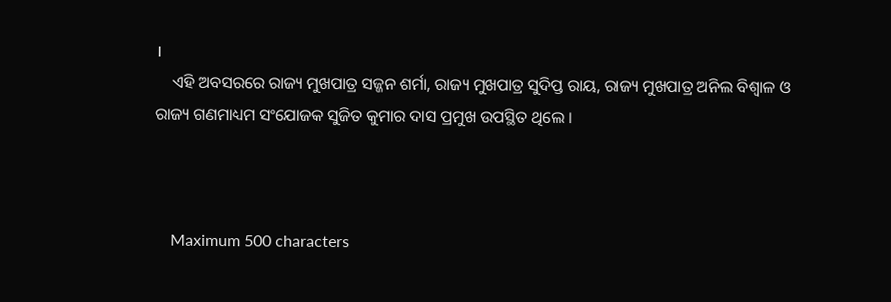।
    ଏହି ଅବସରରେ ରାଜ୍ୟ ମୁଖପାତ୍ର ସଜ୍ଜନ ଶର୍ମା, ରାଜ୍ୟ ମୁଖପାତ୍ର ସୁଦିପ୍ତ ରାୟ, ରାଜ୍ୟ ମୁଖପାତ୍ର ଅନିଲ ବିଶ୍ୱାଳ ଓ ରାଜ୍ୟ ଗଣମାଧ୍ୟମ ସଂଯୋଜକ ସୁଜିତ କୁମାର ଦାସ ପ୍ରମୁଖ ଉପସ୍ଥିତ ଥିଲେ ।



    Maximum 500 characters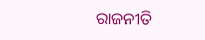ରାଜନୀତି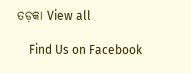ତଡ଼କା View all

    Find Us on Facebook